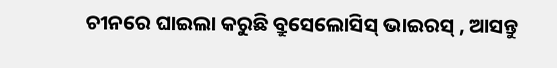ଚୀନରେ ଘାଇଲା କରୁଛି ବ୍ରୁସେଲୋସିସ୍ ଭାଇରସ୍ , ଆସନ୍ତୁ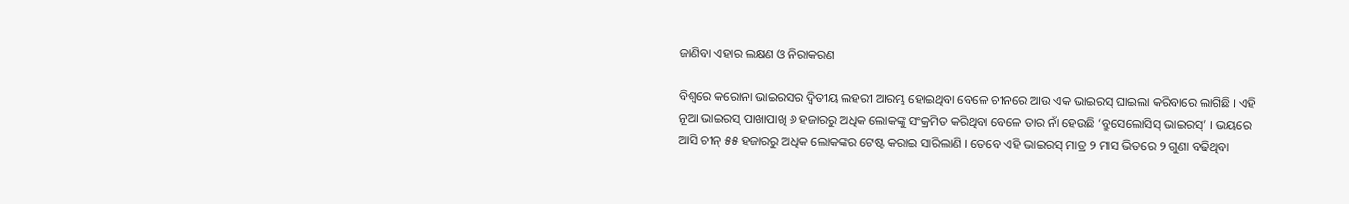ଜାଣିବା ଏହାର ଲକ୍ଷଣ ଓ ନିରାକରଣ

ବିଶ୍ୱରେ କରୋନା ଭାଇରସର ଦ୍ୱିତୀୟ ଲହରୀ ଆରମ୍ଭ ହୋଇଥିବା ବେଳେ ଚୀନରେ ଆଉ ଏକ ଭାଇରସ୍ ଘାଇଲା କରିବାରେ ଲାଗିଛି । ଏହି ନୂଆ ଭାଇରସ୍ ପାଖାପାଖି ୬ ହଜାରରୁ ଅଧିକ ଲୋକଙ୍କୁ ସଂକ୍ରମିତ କରିଥିବା ବେଳେ ତାର ନାଁ ହେଉଛି ‘ବ୍ରୁସେଲୋସିସ୍ ଭାଇରସ୍’ । ଭୟରେ ଆସି ଚୀନ୍ ୫୫ ହଜାରରୁ ଅଧିକ ଲୋକଙ୍କର ଟେଷ୍ଟ କରାଇ ସାରିଲାଣି । ତେବେ ଏହି ଭାଇରସ୍ ମାତ୍ର ୨ ମାସ ଭିତରେ ୨ ଗୁଣା ବଢିଥିବା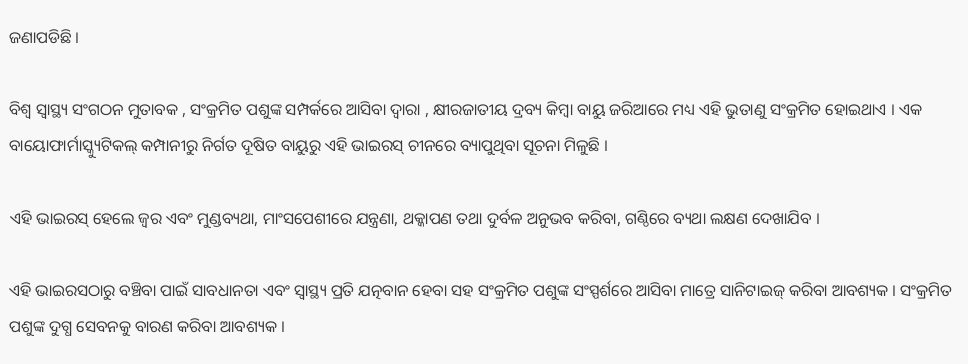ଜଣାପଡିଛି ।

ବିଶ୍ୱ ସ୍ୱାସ୍ଥ୍ୟ ସଂଗଠନ ମୁତାବକ , ସଂକ୍ରମିତ ପଶୁଙ୍କ ସମ୍ପର୍କରେ ଆସିବା ଦ୍ୱାରା , କ୍ଷୀରଜାତୀୟ ଦ୍ରବ୍ୟ କିମ୍ବା ବାୟୁ ଜରିଆରେ ମଧ୍ୟ ଏହି ଭୁତାଣୁ ସଂକ୍ରମିତ ହୋଇଥାଏ । ଏକ ବାୟୋଫାର୍ମାସ୍କ୍ୟୁଟିକଲ୍ କମ୍ପାନୀରୁ ନିର୍ଗତ ଦୂଷିତ ବାୟୁରୁ ଏହି ଭାଇରସ୍ ଚୀନରେ ବ୍ୟାପୁଥିବା ସୂଚନା ମିଳୁଛି ।

ଏହି ଭାଇରସ୍ ହେଲେ ଜ୍ୱର ଏବଂ ମୁଣ୍ଡବ୍ୟଥା, ମାଂସପେଶୀରେ ଯନ୍ତ୍ରଣା, ଥକ୍କାପଣ ତଥା ଦୁର୍ବଳ ଅନୁଭବ କରିବା, ଗଣ୍ଠିରେ ବ୍ୟଥା ଲକ୍ଷଣ ଦେଖାଯିବ ।

ଏହି ଭାଇରସଠାରୁ ବଞ୍ଚିବା ପାଇଁ ସାବଧାନତା ଏବଂ ସ୍ୱାସ୍ଥ୍ୟ ପ୍ରତି ଯତ୍ନବାନ ହେବା ସହ ସଂକ୍ରମିତ ପଶୁଙ୍କ ସଂସ୍ପର୍ଶରେ ଆସିବା ମାତ୍ରେ ସାନିଟାଇଜ୍ କରିବା ଆବଶ୍ୟକ । ସଂକ୍ରମିତ ପଶୁଙ୍କ ଦୁଗ୍ଧ ସେବନକୁ ବାରଣ କରିବା ଆବଶ୍ୟକ ।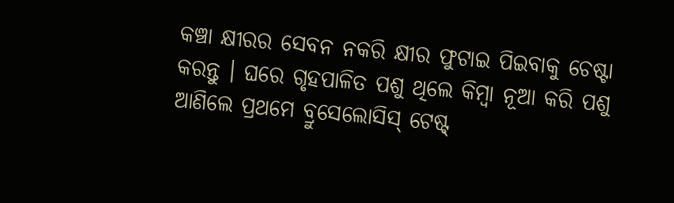କଞ୍ଚା କ୍ଷୀରର ସେବନ ନକରି କ୍ଷୀର ଫୁଟାଇ ପିଇବାକୁ ଚେଷ୍ଟା କରନ୍ତୁ । ଘରେ ଗୃହପାଳିତ ପଶୁ ଥିଲେ କିମ୍ବା ନୂଆ କରି ପଶୁ ଆଣିଲେ ପ୍ରଥମେ ବ୍ରୁସେଲୋସିସ୍ ଟେଷ୍ଟ୍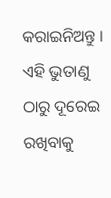କରାଇନିଅନ୍ତୁ । ଏହି ଭୁତାଣୁ ଠାରୁ ଦୂରେଇ ରଖିବାକୁ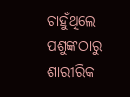ଚାହୁଁଥିଲେ ପଶୁଙ୍କଠାରୁ ଶାରୀରିକ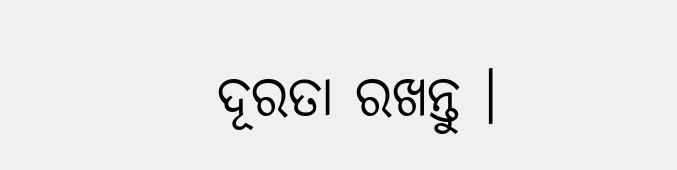ଦୂରତା ରଖନ୍ତୁ ।